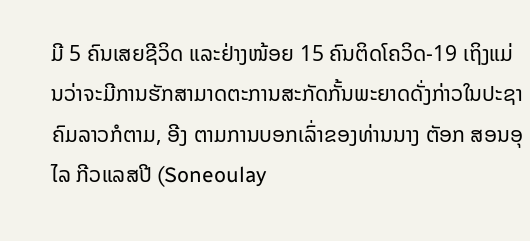ມີ 5 ຄົນເສຍຊີວິດ ແລະຢ່າງໜ້ອຍ 15 ຄົນຕິດໂຄວິດ-19 ເຖິງແມ່ນວ່າຈະມີການຮັກສາມາດຕະການສະກັດກັ້ນພະຍາດດັ່ງກ່າວໃນປະຊາຄົມລາວກໍຕາມ, ອີງ ຕາມການບອກເລົ່າຂອງທ່ານນາງ ຕັອກ ສອນອຸໄລ ກີວແລສປີ (Soneoulay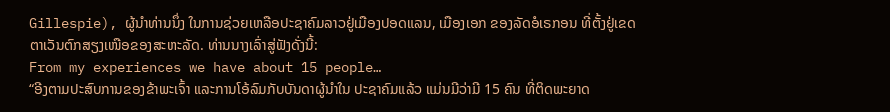Gillespie), ຜູ້ນໍາທ່ານນຶ່ງ ໃນການຊ່ວຍເຫລືອປະຊາຄົມລາວຢູ່ເມືອງປອດແລນ, ເມືອງເອກ ຂອງລັດອໍເຣກອນ ທີ່ຕັ້ງຢູ່ເຂດຕາເວັນຕົກສຽງເໜືອຂອງສະຫະລັດ. ທ່ານນາງເລົ່າສູ່ຟັງດັ່ງນີ້:
From my experiences we have about 15 people…
“ອີງຕາມປະສົບການຂອງຂ້າພະເຈົ້າ ແລະການໂອ້ລົມກັບບັນດາຜູ້ນໍາໃນ ປະຊາຄົມແລ້ວ ແມ່ນມີວ່າມີ 15 ຄົນ ທີ່ຕິດພະຍາດ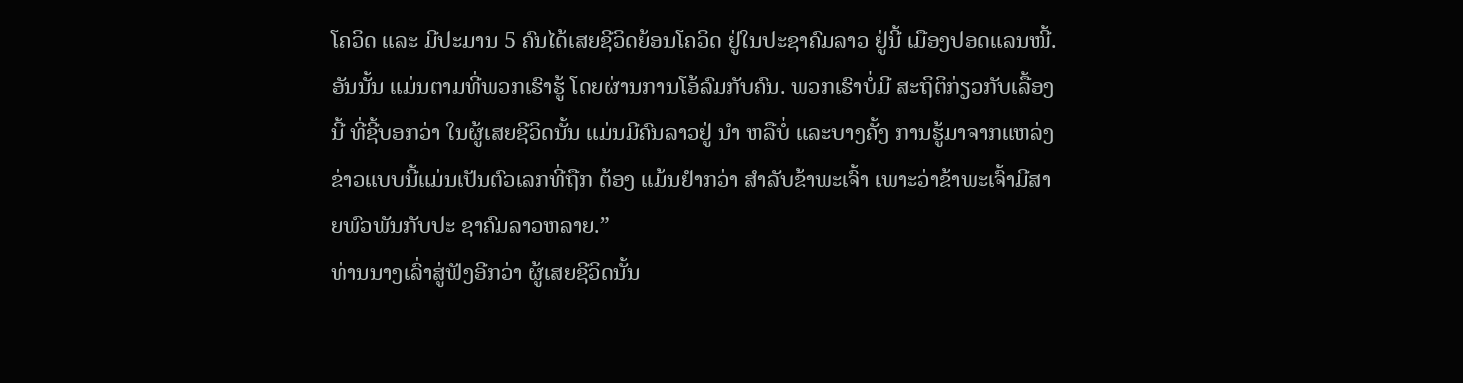ໂຄວິດ ແລະ ມີປະມານ 5 ຄົນໄດ້ເສຍຊີວິດຍ້ອນໂຄວິດ ຢູ່ໃນປະຊາຄົມລາວ ຢູ່ນີ້ ເມືອງປອດແລນໜີ້. ອັນນັ້ນ ແມ່ນຕາມທີ່ພວກເຮົາຮູ້ ໂດຍຜ່ານການໂອ້ລົມກັບຄົນ. ພວກເຮົາບໍ່ມີ ສະຖິຕິກ່ຽວກັບເລື້ອງນີ້ ທີ່ຊີ້ບອກວ່າ ໃນຜູ້ເສຍຊີວິດນັ້ນ ແມ່ນມີຄົນລາວຢູ່ ນໍາ ຫລືບໍ່ ແລະບາງຄັ້ງ ການຮູ້ມາຈາກແຫລ່ງຂ່າວແບບນີ້ແມ່ນເປັນຕົວເລກທີ່ຖືກ ຕ້ອງ ແມ້ນຢໍາກວ່າ ສໍາລັບຂ້າພະເຈົ້າ ເພາະວ່າຂ້າພະເຈົ້າມີສາຍພົວພັນກັບປະ ຊາຄົມລາວຫລາຍ.”
ທ່ານນາງເລົ່າສູ່ຟັງອີກວ່າ ຜູ້ເສຍຊີວິດນັ້ນ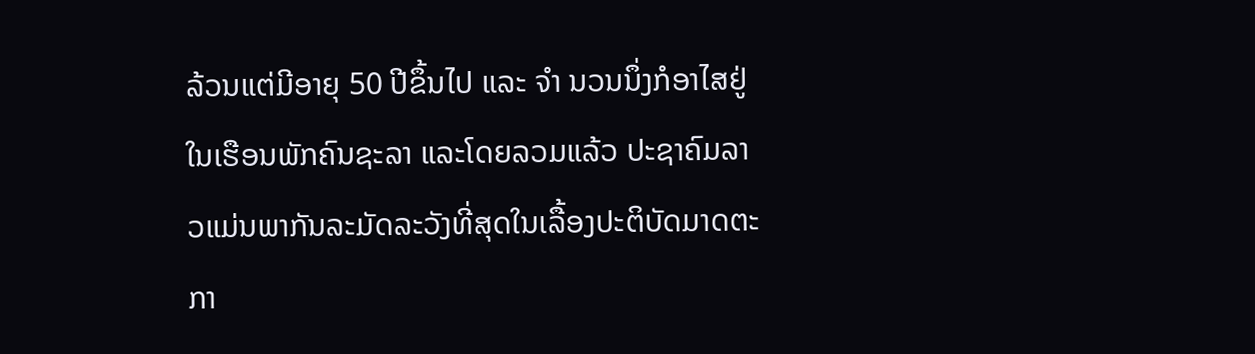ລ້ວນແຕ່ມີອາຍຸ 50 ປີຂຶ້ນໄປ ແລະ ຈໍາ ນວນນຶ່ງກໍອາໄສຢູ່ໃນເຮືອນພັກຄົນຊະລາ ແລະໂດຍລວມແລ້ວ ປະຊາຄົມລາວແມ່ນພາກັນລະມັດລະວັງທີ່ສຸດໃນເລື້ອງປະຕິບັດມາດຕະກາ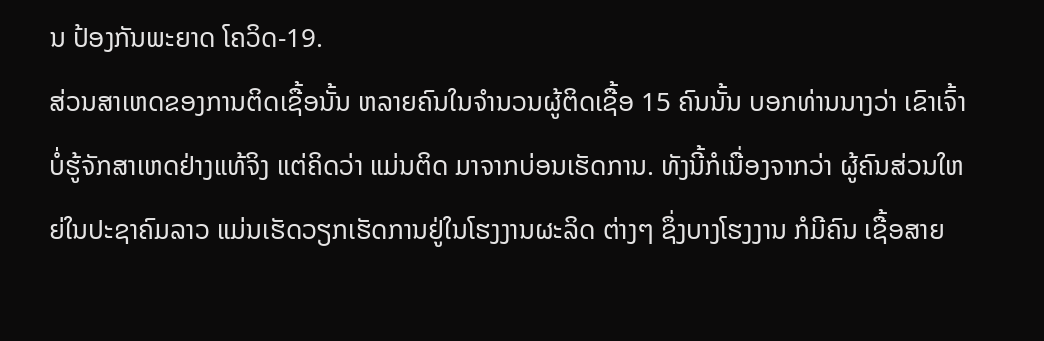ນ ປ້ອງກັນພະຍາດ ໂຄວິດ-19.
ສ່ວນສາເຫດຂອງການຕິດເຊື້ອນັ້ນ ຫລາຍຄົນໃນຈໍານວນຜູ້ຕິດເຊື້ອ 15 ຄົນນັ້ນ ບອກທ່ານນາງວ່າ ເຂົາເຈົ້າບໍ່ຮູ້ຈັກສາເຫດຢ່າງແທ້ຈິງ ແຕ່ຄິດວ່າ ແມ່ນຕິດ ມາຈາກບ່ອນເຮັດການ. ທັງນີ້ກໍເນື່ອງຈາກວ່າ ຜູ້ຄົນສ່ວນໃຫຍ່ໃນປະຊາຄົມລາວ ແມ່ນເຮັດວຽກເຮັດການຢູ່ໃນໂຮງງານຜະລິດ ຕ່າງໆ ຊຶ່ງບາງໂຮງງານ ກໍມີຄົນ ເຊື້ອສາຍ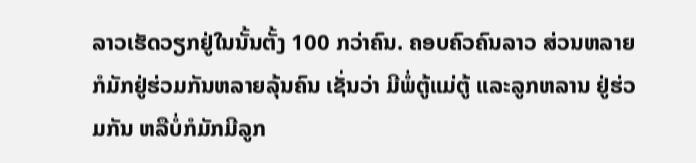ລາວເຮັດວຽກຢູ່ໃນນັ້ນຕັ້ງ 100 ກວ່າຄົນ. ຄອບຄົວຄົນລາວ ສ່ວນຫລາຍກໍມັກຢູ່ຮ່ວມກັນຫລາຍລຸ້ນຄົນ ເຊັ່ນວ່າ ມີພໍ່ຕູ້ແມ່ຕູ້ ແລະລູກຫລານ ຢູ່ຮ່ວມກັນ ຫລືບໍ່ກໍມັກມີລູກ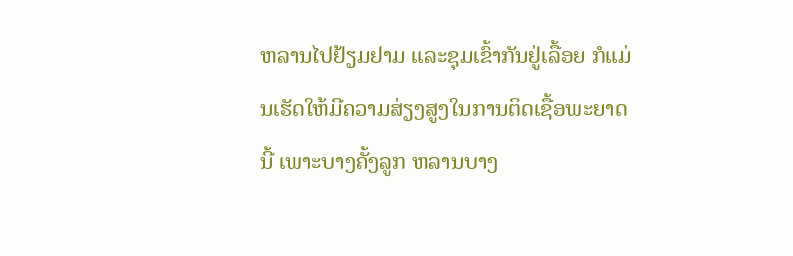ຫລານໄປຢ້ຽມຢາມ ແລະຊຸມເຂົ້າກັນຢູ່ເລື້ອຍ ກໍແມ່ນເຮັດໃຫ້ມີຄວາມສ່ຽງສູງໃນການຕິດເຊື້ອພະຍາດນີ້ ເພາະບາງຄັ້ງລູກ ຫລານບາງ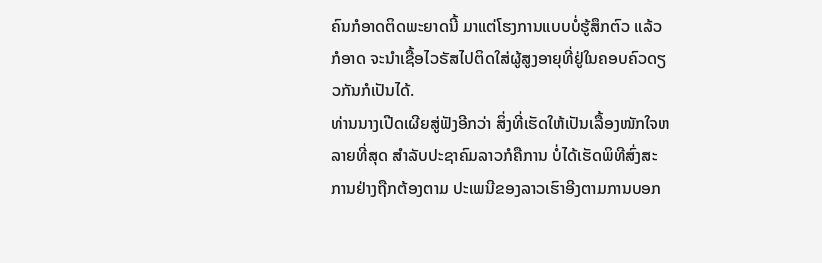ຄົນກໍອາດຕິດພະຍາດນີ້ ມາແຕ່ໂຮງການແບບບໍ່ຮູ້ສຶກຕົວ ແລ້ວກໍອາດ ຈະນໍາເຊື້ອໄວຣັສໄປຕິດໃສ່ຜູ້ສູງອາຍຸທີ່ຢູ່ໃນຄອບຄົວດຽວກັນກໍເປັນໄດ້.
ທ່ານນາງເປີດເຜີຍສູ່ຟັງອີກວ່າ ສິ່ງທີ່ເຮັດໃຫ້ເປັນເລື້ອງໜັກໃຈຫລາຍທີ່ສຸດ ສໍາລັບປະຊາຄົມລາວກໍຄືການ ບໍ່ໄດ້ເຮັດພິທີສົ່ງສະການຢ່າງຖືກຕ້ອງຕາມ ປະເພນີຂອງລາວເຮົາອີງຕາມການບອກ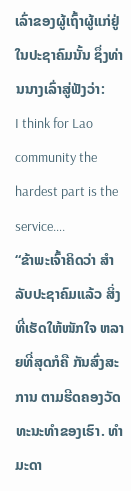ເລົ່າຂອງຜູ້ເຖົ້າຜູ້ແກ່ຢູ່ໃນປະຊາຄົມນັ້ນ ຊຶ່ງທ່ານນາງເລົ່າສູ່ຟັງວ່າ:
I think for Lao community the hardest part is the service….
“ຂ້າພະເຈົ້າຄິດວ່າ ສໍາລັບປະຊາຄົມແລ້ວ ສິ່ງທີ່ເຮັດໃຫ້ໜັກໃຈ ຫລາຍທີ່ສຸດກໍຄື ກັນສົ່ງສະການ ຕາມຮີດຄອງວັດທະນະທໍາຂອງເຮົາ. ທໍາມະດາ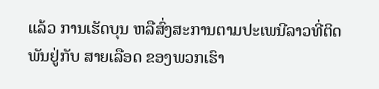ແລ້ວ ການເຮັດບຸນ ຫລືສົ່ງສະການຕາມປະເພນີລາວທີ່ຕິດພັນຢູ່ກັບ ສາຍເລືອດ ຂອງພວກເຮົາ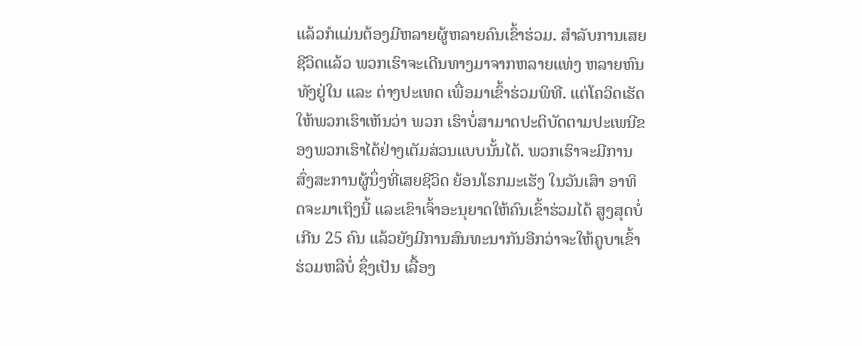ແລ້ວກໍແມ່ນຕ້ອງມີຫລາຍຜູ້ຫລາຍຄົນເຂົ້າຮ່ວມ. ສໍາລັບການເສຍ ຊີວິດແລ້ວ ພວກເຮົາຈະເດີນທາງມາຈາກຫລາຍແທ່ງ ຫລາຍຫົນ ທັງຢູ່ໃນ ແລະ ຕ່າງປະເທດ ເພື່ອມາເຂົ້າຮ່ວມພິທີ. ແຕ່ໂຄວິດເຮັດໃຫ້ພວກເຮົາເຫັນວ່າ ພວກ ເຮົາບໍ່ສາມາດປະຕິບັດຕາມປະເພນີຂອງພວກເຮົາໄດ້ຢ່າງເຕັມສ່ວນແບບນັ້ນໄດ້. ພວກເຮົາຈະມີການສົ່ງສະການຜູ້ນຶ່ງທີ່ເສຍຊີວິດ ຍ້ອນໂຣກມະເຮັງ ໃນວັນເສົາ ອາທິດຈະມາເຖິງນີ້ ແລະເຂົາເຈົ້າອະນຸຍາດໃຫ້ຄົນເຂົ້າຮ່ວມໄດ້ ສູງສຸດບໍ່ເກີນ 25 ຄົນ ແລ້ວຍັງມີການສົນທະນາກັນອີກວ່າຈະໃຫ້ຄູບາເຂົ້າຮ່ວມຫລືບໍ່ ຊຶ່ງເປັນ ເລື້ອງ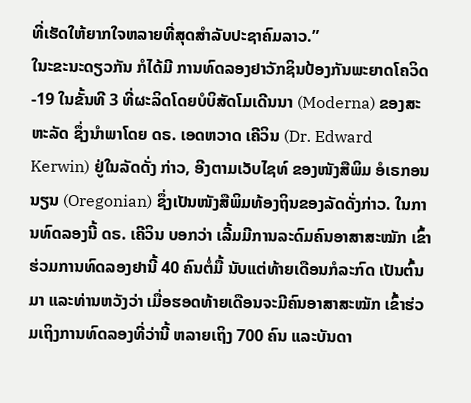ທີ່ເຮັດໃຫ້ຍາກໃຈຫລາຍທີ່ສຸດສໍາລັບປະຊາຄົມລາວ.”
ໃນະຂະນະດຽວກັນ ກໍໄດ້ມີ ການທົດລອງຢາວັກຊິນປ້ອງກັນພະຍາດໂຄວິດ-19 ໃນຂັ້ນທີ 3 ທີ່ຜະລິດໂດຍບໍບິສັດໂມເດີນນາ (Moderna) ຂອງສະຫະລັດ ຊຶ່ງນໍາພາໂດຍ ດຣ. ເອດຫວາດ ເຄີວິນ (Dr. Edward Kerwin) ຢູ່ໃນລັດດັ່ງ ກ່າວ, ອີງຕາມເວັບໄຊທ໌ ຂອງໜັງສືພິມ ອໍເຣກອນນຽນ (Oregonian) ຊຶ່ງເປັນໜັງສືພິມທ້ອງຖິນຂອງລັດດັ່ງກ່າວ. ໃນການທົດລອງນີ້ ດຣ. ເຄີວິນ ບອກວ່າ ເລີ້ມມີການລະດົມຄົນອາສາສະໝັກ ເຂົ້າຮ່ວມການທົດລອງຢານີ້ 40 ຄົນຕໍ່ມື້ ນັບແຕ່ທ້າຍເດືອນກໍລະກົດ ເປັນຕົ້ນມາ ແລະທ່ານຫວັງວ່າ ເມື່ອຮອດທ້າຍເດືອນຈະມີຄົນອາສາສະໝັກ ເຂົ້າຮ່ວມເຖິງການທົດລອງທີ່ວ່ານີ້ ຫລາຍເຖິງ 700 ຄົນ ແລະບັນດາ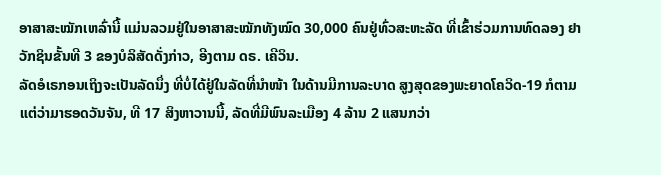ອາສາສະໝັກເຫລົ່ານີ້ ແມ່ນລວມຢູ່ໃນອາສາສະໝັກທັງໝົດ 30,000 ຄົນຢູ່ທົ່ວສະຫະລັດ ທີ່ເຂົ້າຮ່ວມການທົດລອງ ຢາວັກຊິນຂັ້ນທີ 3 ຂອງບໍລິສັດດັ່ງກ່າວ, ອີງຕາມ ດຣ. ເຄີວິນ.
ລັດອໍເຣກອນເຖິງຈະເປັນລັດນຶ່ງ ທີ່ບໍ່ໄດ້ຢູ່ໃນລັດທີ່ນໍາໜ້າ ໃນດ້ານມີການລະບາດ ສູງສຸດຂອງພະຍາດໂຄວິດ-19 ກໍຕາມ ແຕ່ວ່າມາຮອດວັນຈັນ, ທີ 17 ສິງຫາວານນີ້, ລັດທີ່ມີພົນລະເມືອງ 4 ລ້ານ 2 ແສນກວ່າ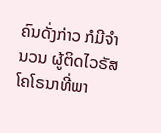ຄົນດັ່ງກ່າວ ກໍມີຈໍານວນ ຜູ້ຕິດໄວຣັສໂຄໂຣນາທີ່ພາ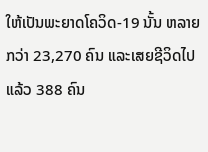ໃຫ້ເປັນພະຍາດໂຄວິດ-19 ນັ້ນ ຫລາຍກວ່າ 23,270 ຄົນ ແລະເສຍຊີວິດໄປແລ້ວ 388 ຄົນ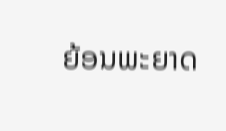ຍ້ອນພະຍາດ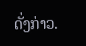ດັ່ງກ່າວ.